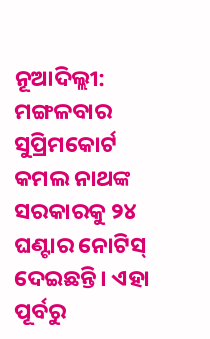ନୂଆଦିଲ୍ଲୀ: ମଙ୍ଗଳବାର ସୁପ୍ରିମକୋର୍ଟ କମଲ ନାଥଙ୍କ ସରକାରକୁ ୨୪ ଘଣ୍ଟାର ନୋଟିସ୍ ଦେଇଛନ୍ତି। ଏହା ପୂର୍ବରୁ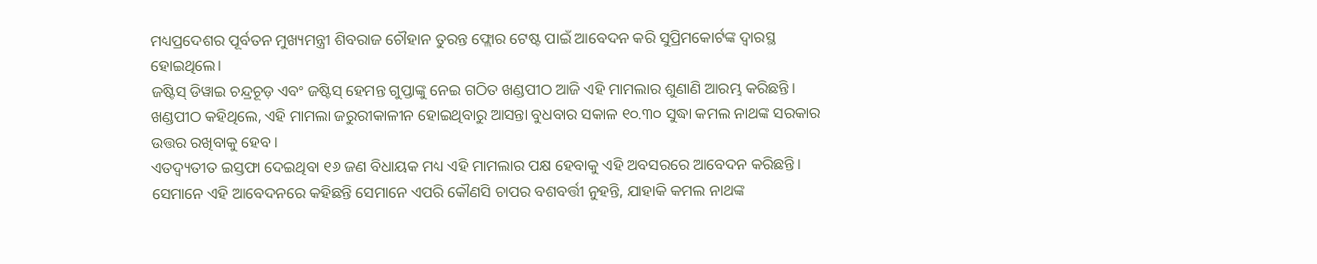ମଧ୍ୟପ୍ରଦେଶର ପୂର୍ବତନ ମୁଖ୍ୟମନ୍ତ୍ରୀ ଶିବରାଜ ଚୌହାନ ତୁରନ୍ତ ଫ୍ଲୋର ଟେଷ୍ଟ ପାଇଁ ଆବେଦନ କରି ସୁପ୍ରିମକୋର୍ଟଙ୍କ ଦ୍ୱାରସ୍ଥ ହୋଇଥିଲେ।
ଜଷ୍ଟିସ୍ ଡିୱାଇ ଚନ୍ଦ୍ରଚୂଡ଼ ଏବଂ ଜଷ୍ଟିସ୍ ହେମନ୍ତ ଗୁପ୍ତାଙ୍କୁ ନେଇ ଗଠିତ ଖଣ୍ଡପୀଠ ଆଜି ଏହି ମାମଲାର ଶୁଣାଣି ଆରମ୍ଭ କରିଛନ୍ତି। ଖଣ୍ଡପୀଠ କହିଥିଲେ, ଏହି ମାମଲା ଜରୁରୀକାଳୀନ ହୋଇଥିବାରୁ ଆସନ୍ତା ବୁଧବାର ସକାଳ ୧୦.୩୦ ସୁଦ୍ଧା କମଲ ନାଥଙ୍କ ସରକାର ଉତ୍ତର ରଖିବାକୁ ହେବ।
ଏତଦ୍ବ୍ୟତୀତ ଇସ୍ତଫା ଦେଇଥିବା ୧୬ ଜଣ ବିଧାୟକ ମଧ୍ୟ ଏହି ମାମଲାର ପକ୍ଷ ହେବାକୁ ଏହି ଅବସରରେ ଆବେଦନ କରିଛନ୍ତି। ସେମାନେ ଏହି ଆବେଦନରେ କହିଛନ୍ତି ସେମାନେ ଏପରି କୌଣସି ଚାପର ବଶବର୍ତ୍ତୀ ନୁହନ୍ତି, ଯାହାକି କମଲ ନାଥଙ୍କ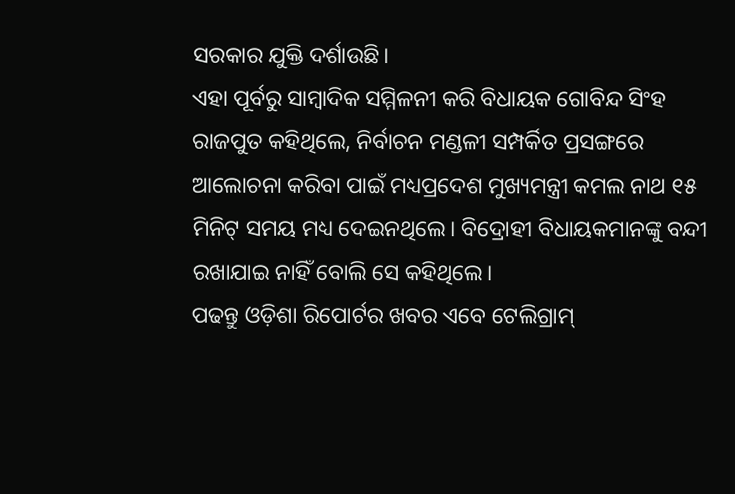ସରକାର ଯୁକ୍ତି ଦର୍ଶାଉଛି।
ଏହା ପୂର୍ବରୁ ସାମ୍ବାଦିକ ସମ୍ମିଳନୀ କରି ବିଧାୟକ ଗୋବିନ୍ଦ ସିଂହ ରାଜପୁତ କହିଥିଲେ, ନିର୍ବାଚନ ମଣ୍ଡଳୀ ସମ୍ପର୍କିତ ପ୍ରସଙ୍ଗରେ ଆଲୋଚନା କରିବା ପାଇଁ ମଧ୍ୟପ୍ରଦେଶ ମୁଖ୍ୟମନ୍ତ୍ରୀ କମଲ ନାଥ ୧୫ ମିନିଟ୍ ସମୟ ମଧ୍ୟ ଦେଇନଥିଲେ। ବିଦ୍ରୋହୀ ବିଧାୟକମାନଙ୍କୁ ବନ୍ଦୀ ରଖାଯାଇ ନାହିଁ ବୋଲି ସେ କହିଥିଲେ।
ପଢନ୍ତୁ ଓଡ଼ିଶା ରିପୋର୍ଟର ଖବର ଏବେ ଟେଲିଗ୍ରାମ୍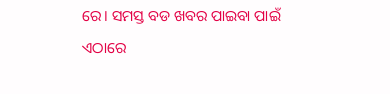ରେ। ସମସ୍ତ ବଡ ଖବର ପାଇବା ପାଇଁ ଏଠାରେ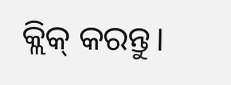କ୍ଲିକ୍ କରନ୍ତୁ।